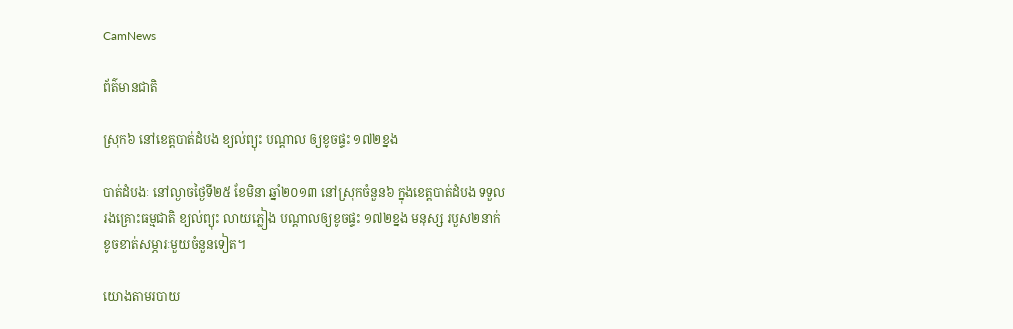CamNews

ព័ត៌មានជាតិ

ស្រុក៦ នៅខេត្តបាត់ដំបង ខ្យល់ព្យុះ បណ្តាល ឲ្យខូចផ្ទះ ១៧២ខ្នង

បាត់ដំបងៈ នៅល្ងាចថ្ងៃទី២៥ ខែមិនា ឆ្នាំ២០១៣ នៅស្រុកចំនួន៦ ក្នុងខេត្តបាត់ដំបង ទទួល
រងគ្រោះធម្មជាតិ ខ្យល់ព្យុះ លាយភ្លៀង បណ្តាលឲ្យខូចផ្ទះ ១៧២ខ្នង មនុស្ស របួស២នាក់
ខូចខាត់សម្ភារៈមួយចំនួនទៀត។

យោងតាមរបាយ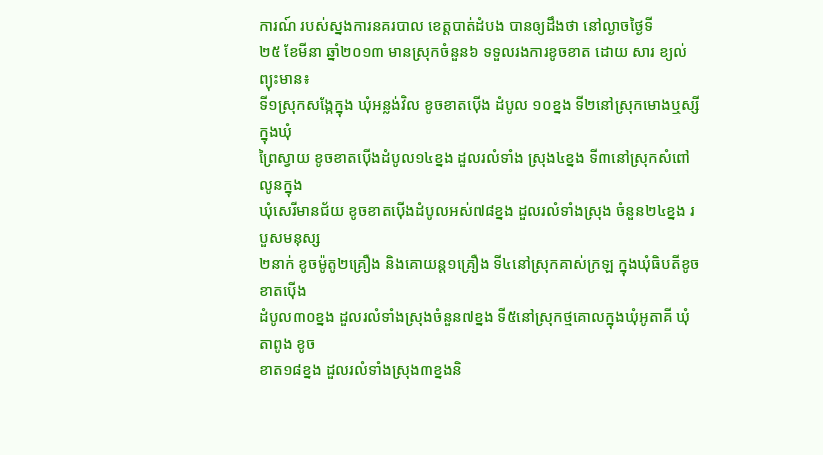ការណ៍ របស់ស្នងការនគរបាល ខេត្តបាត់ដំបង បានឲ្យដឹងថា នៅល្ងាចថ្ងៃទី
២៥ ខែមីនា ឆ្នាំ២០១៣ មានស្រុកចំនួន៦ ទទួលរងការខូចខាត ដោយ សារ ខ្យល់ព្យុះមាន៖
ទី១ស្រុកសង្កែក្នុង ឃុំអន្លង់វិល ខូចខាតប៉ើង ដំបូល ១០ខ្នង ទី២នៅស្រុកមោងឬស្សី ក្នុងឃុំ
ព្រៃស្វាយ ខូចខាតប៉ើងដំបូល១៤ខ្នង ដួលរលំទាំង ស្រុង៤ខ្នង ទី៣នៅស្រុកសំពៅ លូនក្នុង
ឃុំសេរីមានជ័យ ខូចខាតប៉ើងដំបូលអស់៧៨ខ្នង ដួលរលំទាំងស្រុង ចំនួន២៤ខ្នង របួសមនុស្ស
២នាក់ ខូចម៉ូតូ២គ្រឿង និងគោយន្ត១គ្រឿង ទី៤នៅស្រុកគាស់ក្រឡ ក្នុងឃុំធិបតីខូចខាតប៉ើង
ដំបូល៣០ខ្នង ដួលរលំទាំងស្រុងចំនួន៧ខ្នង ទី៥នៅស្រុកថ្មគោលក្នុងឃុំអូតាគី ឃុំតាពូង ខូច
ខាត១៨ខ្នង ដួលរលំទាំងស្រុង៣ខ្នងនិ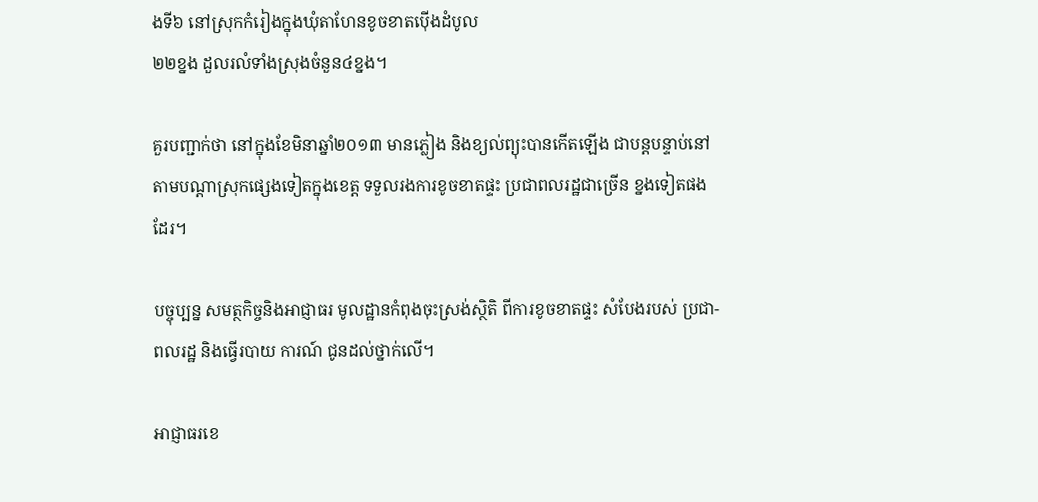ងទី៦ នៅស្រុកកំរៀងក្នុងឃុំតាហែនខូចខាតប៉ើងដំបូល
២២ខ្នង ដួលរលំទាំងស្រុងចំនួន៤ខ្នង។

គួរបញ្ជាក់ថា នៅក្នុងខែមិនាឆ្នាំ២០១៣ មានភ្លៀង និងខ្យល់ព្យុះបានកើតឡើង ជាបន្តបន្ទាប់នៅ
តាមបណ្តាស្រុកផ្សេងទៀតក្នុងខេត្ត ទទួលរងការខូចខាតផ្ទះ ប្រជាពលរដ្ឋជាច្រើន ខ្នងទៀតផង
ដែរ។

បច្ចុប្បន្ន សមត្ថកិច្ចនិងអាជ្ញាធរ មូលដ្ឋានកំពុងចុះស្រង់ស្ថិតិ ពីការខូចខាតផ្ទះ សំបែងរបស់ ប្រជា-
ពលរដ្ឋ និងធ្វើរបាយ ការណ៍ ជូនដល់ថ្នាក់លើ។

អាជ្ញាធរខេ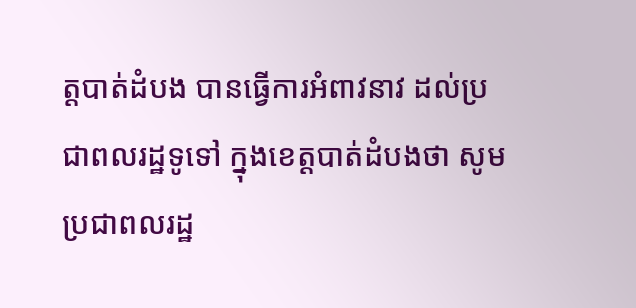ត្តបាត់ដំបង បានធ្វើការអំពាវនាវ ដល់ប្រជាពលរដ្ឋទូទៅ ក្នុងខេត្តបាត់ដំបងថា សូម
ប្រជាពលរដ្ឋ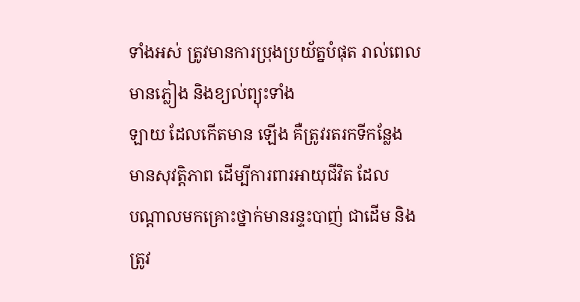ទាំងអស់ ត្រូវមានការប្រុងប្រយ័ត្នបំផុត រាល់ពេល មានភ្លៀង និងខ្យល់ព្យុះទាំង
ឡាយ ដែលកើតមាន ឡើង គឺត្រូវរតរកទីកន្លែង មានសុវត្តិភាព ដើម្បីការពារអាយុជីវិត ដែល
បណ្តាលមកគ្រោះថ្នាក់មានរន្ទះបាញ់ ជាដើម និងត្រូវ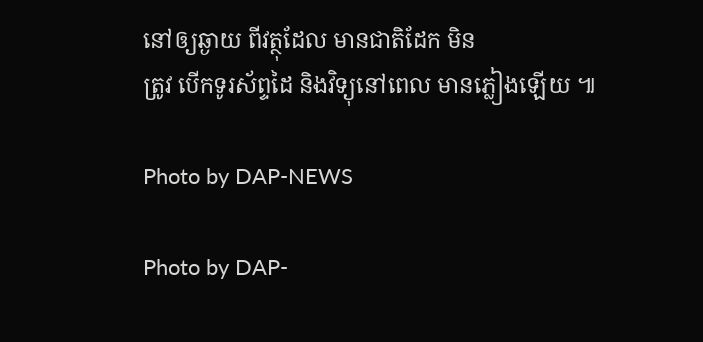នៅឲ្យឆ្ងាយ ពីវត្ថុដែល មានជាតិដែក មិន
ត្រូវ បើកទូរស័ព្ទដៃ និងវិទ្យុនៅពេល មានភ្លៀងឡើយ ៕

Photo by DAP-NEWS

Photo by DAP-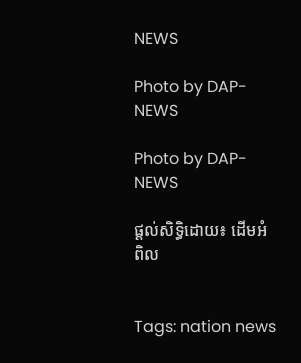NEWS

Photo by DAP-NEWS

Photo by DAP-NEWS

ផ្តល់សិទ្ធិដោយ៖ ដើមអំពិល


Tags: nation news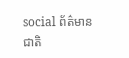social ព័ត៌មានជាតិ